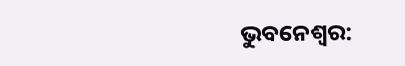ଭୁବନେଶ୍ବର: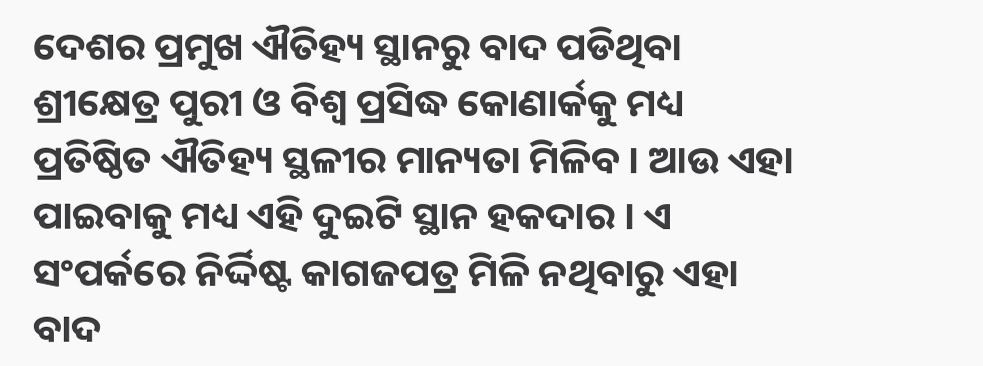ଦେଶର ପ୍ରମୁଖ ଐତିହ୍ୟ ସ୍ଥାନରୁ ବାଦ ପଡିଥିବା ଶ୍ରୀକ୍ଷେତ୍ର ପୁରୀ ଓ ବିଶ୍ବ ପ୍ରସିଦ୍ଧ କୋଣାର୍କକୁ ମଧ୍ୟ ପ୍ରତିଷ୍ଠିତ ଐତିହ୍ୟ ସ୍ଥଳୀର ମାନ୍ୟତା ମିଳିବ । ଆଉ ଏହା ପାଇବାକୁ ମଧ୍ୟ ଏହି ଦୁଇଟି ସ୍ଥାନ ହକଦାର । ଏ ସଂପର୍କରେ ନିର୍ଦ୍ଦିଷ୍ଟ କାଗଜପତ୍ର ମିଳି ନଥିବାରୁ ଏହା ବାଦ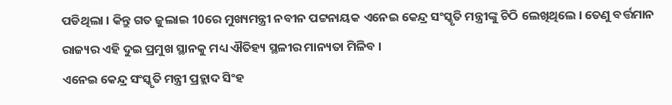ପଡିଥିଲା । କିନ୍ତୁ ଗତ ଜୁଲାଇ 10ରେ ମୁଖ୍ୟମନ୍ତ୍ରୀ ନବୀନ ପଟ୍ଟନାୟକ ଏନେଇ କେନ୍ଦ୍ର ସଂସ୍କୃତି ମନ୍ତ୍ରୀଙ୍କୁ ଚିଠି ଲେଖିଥିଲେ । ତେଣୁ ବର୍ତ୍ତମାନ ରାଜ୍ୟର ଏହି ଦୁଇ ପ୍ରମୁଖ ସ୍ଥାନକୁ ମଧ୍ୟ ଐତିହ୍ୟ ସ୍ଥଳୀର ମାନ୍ୟତା ମିଳିବ ।
ଏନେଇ କେନ୍ଦ୍ର ସଂସ୍କୃତି ମନ୍ତ୍ରୀ ପ୍ରହ୍ଲାଦ ସିଂହ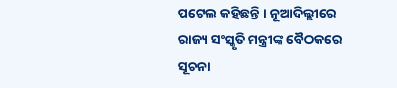ପଟେଲ କହିଛନ୍ତି । ନୂଆଦିଲ୍ଲୀରେ ରାଜ୍ୟ ସଂସ୍କୃତି ମନ୍ତ୍ରୀଙ୍କ ବୈଠକରେ ସୂଚନା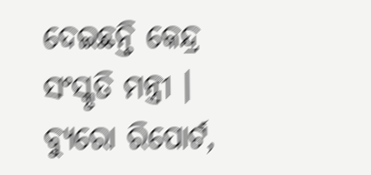ଦେଇଛନ୍ତି କେନ୍ଦ୍ର ସଂସ୍କୃତି ମନ୍ତ୍ରୀ ।
ବ୍ୟୁରୋ ରିପୋର୍ଟ,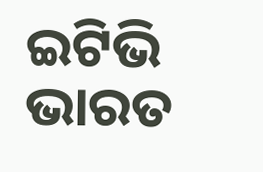ଇଟିଭି ଭାରତ